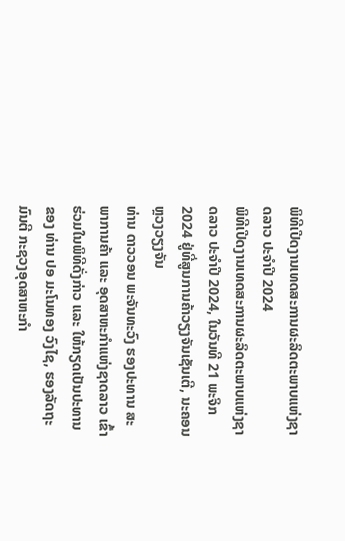ພິທີເປີດງານເທດສະການຜະລິດຕະພາບແຫ່ງຊາດລາວ ປະຈໍາປີ 2024
ພິທີເປີດງານເທດສະການຜະລິດຕະພາບແຫ່ງຊາດລາວ ປະຈໍາປີ 2024, ໃນວັນທີ 21 ພະຈິກ 2024 ຢູ່ທີ່ສູນການຄ້າວຽງຈັນເຊັນເຕີ, ນະຄອນຫຼວງວຽງຈັນ
ທ່ານ ດາວວອນ ພະຈັນທະວົງ ຮອງປະທານ ສະພາການຄ້າ ແລະ ອຸດສາຫະກຳແຫ່ງຊາດລາວ ເຂົ້າຮ່ວມໃນພິທີດັ່ງກ່າວ ແລະ ໃຫ້ກຽດເປັນປະທານ ຂອງ ທ່ານ ປອ ມະໂນທອງ ວົງໄຊ, ຮອງລັດຖະມົນຕີ ກະຊວງອຸດສາຫະກຳ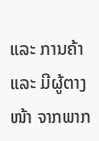ແລະ ການຄ້າ ແລະ ມີຜູ້ຕາງໜ້າ ຈາກພາກ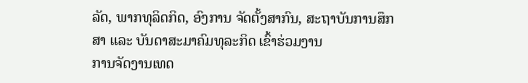ລັດ, ພາກທຸລິດກິດ, ອົງການ ຈັດຕັ້ງສາກົນ, ສະຖາບັນການສຶກສາ ແລະ ບັນດາສະມາຄົມທຸລະກິດ ເຂົ້າຮ່ວມງານ
ການຈັດງານເທດ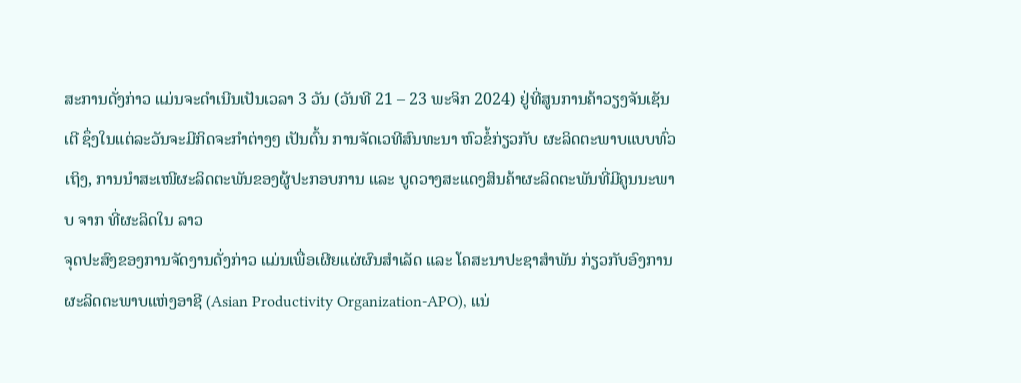ສະການດັ່ງກ່າວ ແມ່ນຈະດຳເນີນເປັນເວລາ 3 ວັນ (ວັນທີ 21 – 23 ພະຈິກ 2024) ຢູ່ທີ່ສູນການຄ້າວຽງຈັນເຊັນເຕີ ຊຶ່ງໃນແຕ່ລະວັນຈະມີກິດຈະກຳຕ່າງໆ ເປັນຕົ້ນ ການຈັດເວທີສົນທະນາ ຫົວຂໍ້ກ່ຽວກັບ ຜະລິດຕະພາບແບບທົ່ວເຖິງ, ການນຳສະເໜີຜະລິດຕະພັນຂອງຜູ້ປະກອບການ ແລະ ບູດວາງສະແດງສິນຄ້າຜະລິດຕະພັນທີ່ມີຄູນນະພາບ ຈາກ ທີ່ຜະລິດໃນ ລາວ
ຈຸດປະສົງຂອງການຈັດງານດັ່ງກ່າວ ແມ່ນເພື່ອເຜີຍແຜ່ຜົນສໍາເລັດ ແລະ ໂຄສະນາປະຊາສຳພັນ ກ່ຽວກັບອົງການຜະລິດຕະພາບແຫ່ງອາຊີ (Asian Productivity Organization-APO), ແນ່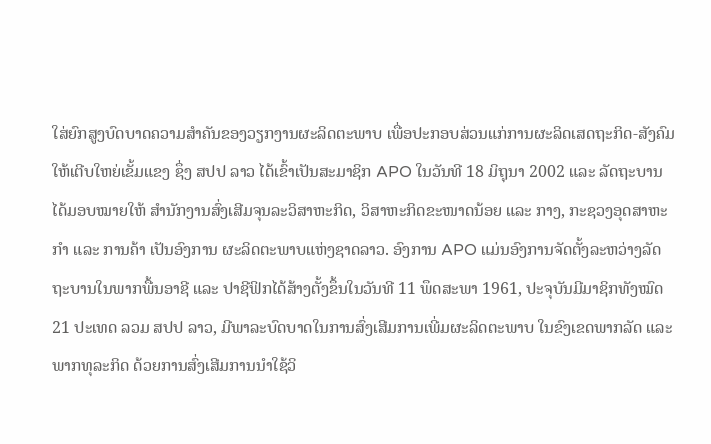ໃສ່ຍົກສູງບົດບາດຄວາມສຳຄັນຂອງວຽກງານຜະລິດຕະພາບ ເພື່ອປະກອບສ່ວນແກ່ການຜະລິດເສດຖະກິດ-ສັງຄົມ ໃຫ້ເຕີບໃຫຍ່ເຂັ້ມແຂງ ຊຶ່ງ ສປປ ລາວ ໄດ້ເຂົ້າເປັນສະມາຊິກ APO ໃນວັນທີ 18 ມິຖຸນາ 2002 ແລະ ລັດຖະບານໄດ້ມອບໝາຍໃຫ້ ສໍານັກງານສົ່ງເສີມຈຸນລະວິສາຫະກິດ, ວິສາຫະກິດຂະໜາດນ້ອຍ ແລະ ກາງ, ກະຊວງອຸດສາຫະກຳ ແລະ ການຄ້າ ເປັນອົງການ ຜະລິດຕະພາບແຫ່ງຊາດລາວ. ອົງການ APO ແມ່ນອົງການຈັດຕັ້ງລະຫວ່າງລັດຖະບານໃນພາກພື້ນອາຊີ ແລະ ປາຊີຟິກໄດ້ສ້າງຕັ້ງຂຶ້ນໃນວັນທີ 11 ພຶດສະພາ 1961, ປະຈຸບັນມີມາຊິກທັງໝົດ 21 ປະເທດ ລວມ ສປປ ລາວ, ມີພາລະບົດບາດໃນການສົ່ງເສີມການເພີ່ມຜະລິດຕະພາບ ໃນຂົງເຂດພາກລັດ ແລະ ພາກທຸລະກິດ ດ້ວຍການສົ່ງເສີມການນໍາໃຊ້ວິ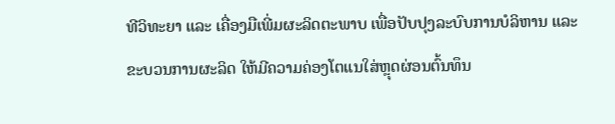ທີວິທະຍາ ແລະ ເຄື່ອງມືເພີ່ມຜະລິດຕະພາບ ເພື່ອປັບປຸງລະບົບການບໍລິຫານ ແລະ ຂະບວນການຜະລິດ ໃຫ້ມີຄວາມຄ່ອງໂຕແນໃສ່ຫຼຸດຜ່ອນຕົ້ນທຶນ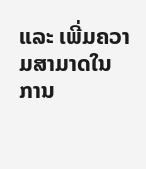ແລະ ເພີ່ມຄວາມສາມາດໃນການ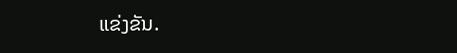ແຂ່ງຂັນ.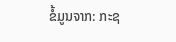ຂໍ້ມູນຈາກ: ກະຊ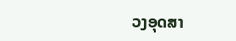ວງອຸດສາ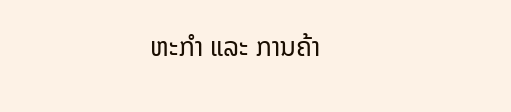ຫະກຳ ແລະ ການຄ້າ